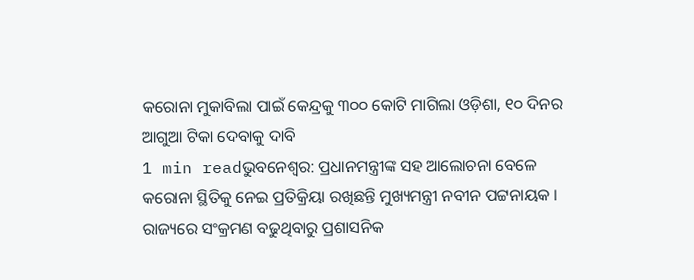କରୋନା ମୁକାବିଲା ପାଇଁ କେନ୍ଦ୍ରକୁ ୩୦୦ କୋଟି ମାଗିଲା ଓଡ଼ିଶା, ୧୦ ଦିନର ଆଗୁଆ ଟିକା ଦେବାକୁ ଦାବି
1 min readଭୁବନେଶ୍ୱର: ପ୍ରଧାନମନ୍ତ୍ରୀଙ୍କ ସହ ଆଲୋଚନା ବେଳେ କରୋନା ସ୍ଥିତିକୁ ନେଇ ପ୍ରତିକ୍ରିୟା ରଖିଛନ୍ତି ମୁଖ୍ୟମନ୍ତ୍ରୀ ନବୀନ ପଟ୍ଟନାୟକ । ରାଜ୍ୟରେ ସଂକ୍ରମଣ ବଢୁଥିବାରୁ ପ୍ରଶାସନିକ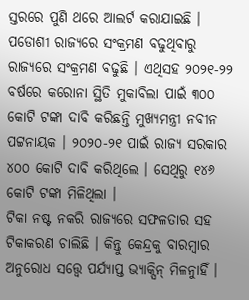ସ୍ତରରେ ପୁଣି ଥରେ ଆଲର୍ଟ କରାଯାଇଛି । ପଡୋଶୀ ରାଜ୍ୟରେ ସଂକ୍ରମଣ ବଢୁଥିବାରୁ ରାଜ୍ୟରେ ସଂକ୍ରମଣ ବଢୁଛି । ଏଥିସହ ୨୦୨୧-୨୨ ବର୍ଷରେ କରୋନା ସ୍ଥିତି ମୁକାବିଲା ପାଇଁ ୩୦୦ କୋଟି ଟଙ୍କା ଦାବି କରିଛନ୍ତି ମୁଖ୍ୟମନ୍ତ୍ରୀ ନବୀନ ପଟ୍ଟନାୟକ । ୨୦୨୦-୨୧ ପାଇଁ ରାଜ୍ୟ ସରକାର ୪୦୦ କୋଟି ଦାବି କରିଥିଲେ । ସେଥିରୁ ୧୪୬ କୋଟି ଟଙ୍କା ମିଳିଥିଲା ।
ଟିକା ନଷ୍ଟ ନକରି ରାଜ୍ୟରେ ସଫଳତାର ସହ ଟିକାକରଣ ଚାଲିଛି । କିନ୍ତୁ କେନ୍ଦ୍ରକୁ ବାରମ୍ବାର ଅନୁରୋଧ ସତ୍ତ୍ୱେ ପର୍ଯ୍ୟାପ୍ତ ଭ୍ୟାକ୍ସିନ୍ ମିଳନୁାହିଁ ।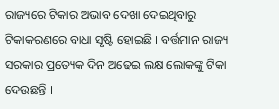ରାଜ୍ୟରେ ଟିକାର ଅଭାବ ଦେଖା ଦେଇଥିବାରୁ ଟିକାକରଣରେ ବାଧା ସୃଷ୍ଟି ହୋଇଛି । ବର୍ତ୍ତମାନ ରାଜ୍ୟ ସରକାର ପ୍ରତ୍ୟେକ ଦିନ ଅଢେଇ ଲକ୍ଷ ଲୋକଙ୍କୁ ଟିକା ଦେଉଛନ୍ତି ।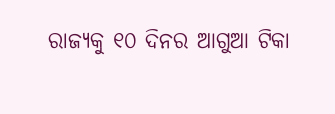ରାଜ୍ୟକୁ ୧୦ ଦିନର ଆଗୁଆ ଟିକା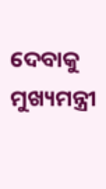ଦେବାକୁ ମୁଖ୍ୟମନ୍ତ୍ରୀ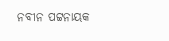ନବୀନ ପଟ୍ଟନାୟକ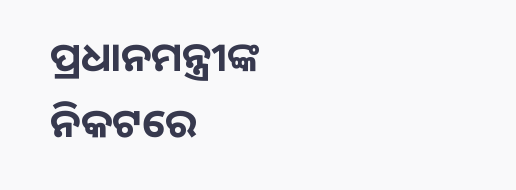ପ୍ରଧାନମନ୍ତ୍ରୀଙ୍କ ନିକଟରେ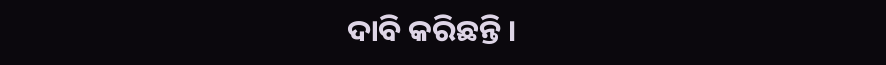ଦାବି କରିଛନ୍ତି ।